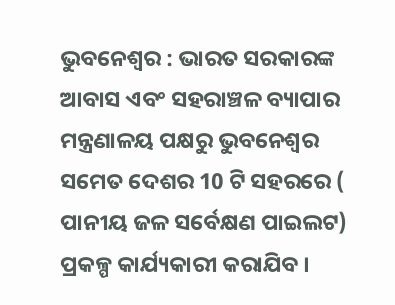ଭୁବନେଶ୍ବର : ଭାରତ ସରକାରଙ୍କ ଆବାସ ଏବଂ ସହରାଞ୍ଚଳ ବ୍ୟାପାର ମନ୍ତ୍ରଣାଳୟ ପକ୍ଷରୁ ଭୁବନେଶ୍ବର ସମେତ ଦେଶର 10 ଟି ସହରରେ ( ପାନୀୟ ଜଳ ସର୍ବେକ୍ଷଣ ପାଇଲଟ) ପ୍ରକଳ୍ପ କାର୍ଯ୍ୟକାରୀ କରାଯିବ ।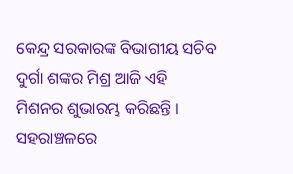କେନ୍ଦ୍ର ସରକାରଙ୍କ ବିଭାଗୀୟ ସଚିବ ଦୁର୍ଗା ଶଙ୍କର ମିଶ୍ର ଆଜି ଏହି ମିଶନର ଶୁଭାରମ୍ଭ କରିଛନ୍ତି ।
ସହରାଞ୍ଚଳରେ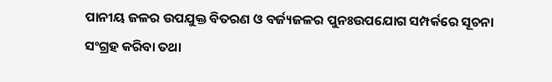ପାନୀୟ ଜଳର ଉପଯୁକ୍ତ ବିତରଣ ଓ ବର୍ଜ୍ୟଜଳର ପୁନଃଉପଯୋଗ ସମ୍ପର୍କରେ ସୂଚନା ସଂଗ୍ରହ କରିବା ତଥା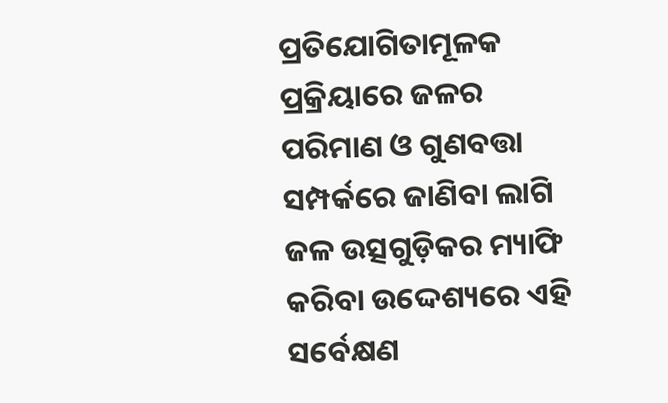ପ୍ରତିଯୋଗିତାମୂଳକ ପ୍ରକ୍ରିୟାରେ ଜଳର ପରିମାଣ ଓ ଗୁଣବତ୍ତା ସମ୍ପର୍କରେ ଜାଣିବା ଲାଗି ଜଳ ଉତ୍ସଗୁଡ଼ିକର ମ୍ୟାଫି କରିବା ଉଦ୍ଦେଶ୍ୟରେ ଏହି ସର୍ବେକ୍ଷଣ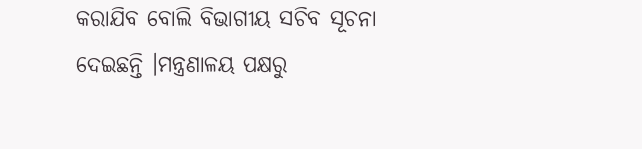କରାଯିବ ବୋଲି ବିଭାଗୀୟ ସଚିବ ସୂଚନା ଦେଇଛନ୍ତି ।ମନ୍ତ୍ରଣାଳୟ ପକ୍ଷରୁ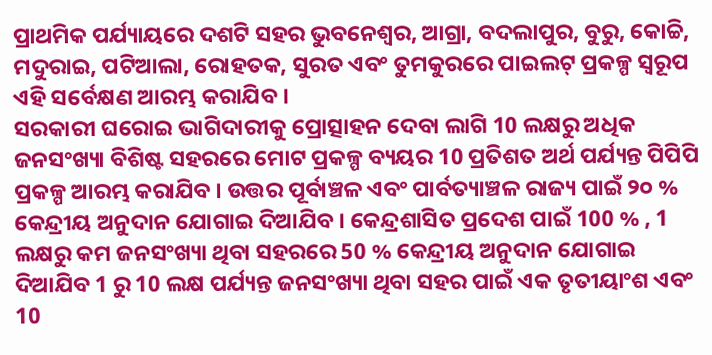ପ୍ରାଥମିକ ପର୍ଯ୍ୟାୟରେ ଦଶଟି ସହର ଭୁବନେଶ୍ବର, ଆଗ୍ରା, ବଦଲାପୁର, ବୁରୁ, କୋଚ୍ଚି, ମଦୁରାଇ, ପଟିଆଲା, ରୋହତକ, ସୁରତ ଏବଂ ତୁମକୁରରେ ପାଇଲଟ୍ ପ୍ରକଳ୍ପ ସ୍ବରୂପ ଏହି ସର୍ବେକ୍ଷଣ ଆରମ୍ଭ କରାଯିବ ।
ସରକାରୀ ଘରୋଇ ଭାଗିଦାରୀକୁ ପ୍ରୋତ୍ସାହନ ଦେବା ଲାଗି 10 ଲକ୍ଷରୁ ଅଧିକ ଜନସଂଖ୍ୟା ବିଶିଷ୍ଟ ସହରରେ ମୋଟ ପ୍ରକଳ୍ପ ବ୍ୟୟର 10 ପ୍ରତିଶତ ଅର୍ଥ ପର୍ଯ୍ୟନ୍ତ ପିପିପି ପ୍ରକଳ୍ପ ଆରମ୍ଭ କରାଯିବ । ଉତ୍ତର ପୂର୍ବାଞ୍ଚଳ ଏବଂ ପାର୍ବତ୍ୟାଞ୍ଚଳ ରାଜ୍ୟ ପାଇଁ ୨୦ % କେନ୍ଦ୍ରୀୟ ଅନୁଦାନ ଯୋଗାଇ ଦିଆଯିବ । କେନ୍ଦ୍ରଶାସିତ ପ୍ରଦେଶ ପାଇଁ 100 % , 1 ଲକ୍ଷରୁ କମ ଜନସଂଖ୍ୟା ଥିବା ସହରରେ 50 % କେନ୍ଦ୍ରୀୟ ଅନୁଦାନ ଯୋଗାଇ ଦିଆଯିବ 1 ରୁ 10 ଲକ୍ଷ ପର୍ଯ୍ୟନ୍ତ ଜନସଂଖ୍ୟା ଥିବା ସହର ପାଇଁ ଏକ ତୃତୀୟାଂଶ ଏବଂ 10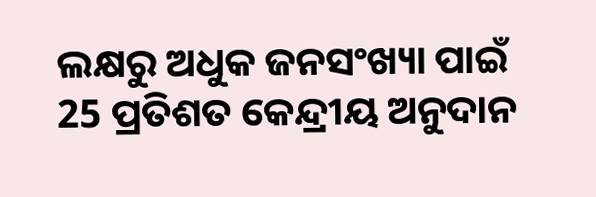ଲକ୍ଷରୁ ଅଧୁକ ଜନସଂଖ୍ୟା ପାଇଁ 25 ପ୍ରତିଶତ କେନ୍ଦ୍ରୀୟ ଅନୁଦାନ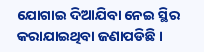ଯୋଗାଇ ଦିଆଯିବା ନେଇ ସ୍ଥିର କରାଯାଇଥିବା ଜଣାପଡିଛି ।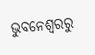ଭୁବନେଶ୍ବରରୁ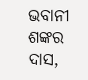ଭବାନୀ ଶଙ୍କର ଦାସ,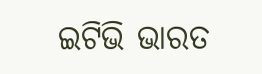ଇଟିଭି ଭାରତ